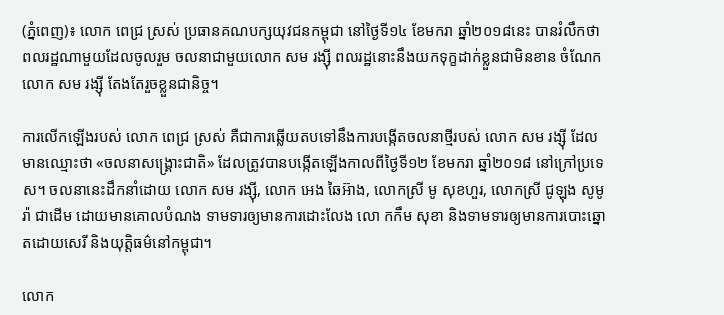(ភ្នំពេញ)៖ លោក ពេជ្រ ស្រស់ ប្រធានគណបក្សយុវជនកម្ពុជា នៅថ្ងៃទី១៤ ខែមករា ឆ្នាំ២០១៨នេះ បានរំលឹកថា ពលរដ្ឋណាមួយដែលចូលរួម ចលនាជាមួយលោក សម រង្ស៊ី ពលរដ្ឋនោះនឹងយកទុក្ខដាក់ខ្លួនជាមិនខាន ចំណែកលោក សម រង្ស៊ី តែងតែរួចខ្លួនជានិច្ច។

ការលើកឡើងរបស់ លោក ពេជ្រ ស្រស់ គឺជាការឆ្លើយតបទៅនឹងការបង្កើតចលនាថ្មីរបស់ លោក សម រង្ស៊ី ដែលមានឈ្មោះថា «ចលនាសង្គ្រោះជាតិ» ដែលត្រូវបានបង្កើតឡើងកាលពីថ្ងៃទី១២ ខែមករា ឆ្នាំ២០១៨ នៅក្រៅប្រទេស។ ចលនានេះដឹកនាំដោយ លោក សម រង្ស៊ី, លោក អេង ឆៃអ៊ាង, លោកស្រី មូ សុខហួរ, លោកស្រី ជូឡុង សូមូរ៉ា ជាដើម ដោយមានគោលបំណង ទាមទារឲ្យមានការដោះលែង លោ កកឹម សុខា និងទាមទារឲ្យមានការបោះឆ្នោតដោយសេរី និងយុត្តិធម៌នៅកម្ពុជា។

លោក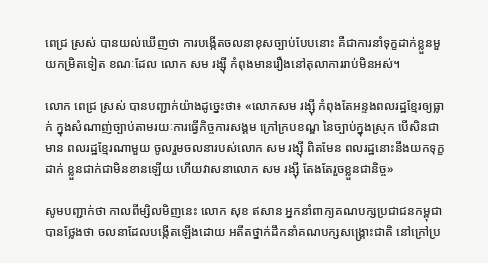ពេជ្រ ស្រស់ បានយល់ឃើញថា ការបង្កើតចលនាខុសច្បាប់បែបនោះ គឺជាការនាំទុក្ខដាក់ខ្លួនមួយកម្រិតទៀត ខណៈដែល លោក សម រង្ស៊ី កំពុងមានរឿងនៅតុលាការរាប់មិនអស់។

លោក ពេជ្រ ស្រស់ បានបញ្ជាក់យ៉ាងដូច្នេះថា៖ «លោកសម រង្ស៊ី កំពុងតែអន្ទងពលរដ្ឋខ្មែរឲ្យធ្លាក់ ក្នុងសំណាញ់ច្បាប់តាមរយៈការធ្វើកិច្ចការសង្គម ក្រៅក្របខណ្ឌ នៃច្បាប់ក្នុងស្រុក បើសិនជាមាន ពលរដ្ឋខ្មែរណាមួយ ចូលរួមចលនារបស់លោក សម រង្ស៊ី ពិតមែន ពលរដ្ឋនោះនឹងយកទុក្ខដាក់ ខ្លួនជាក់ជាមិនខានឡើយ ហើយវាសនាលោក សម រង្ស៊ី តែងតែរួចខ្លួនជានិច្ច»

សូមបញ្ជាក់ថា កាលពីម្សិលមិញនេះ លោក សុខ ឥសាន អ្នកនាំពាក្យគណបក្សប្រជាជនកម្ពុជា បានថ្លែងថា ចលនាដែលបង្កើតឡើងដោយ អតីតថ្នាក់ដឹកនាំគណបក្សសង្រ្គោះជាតិ នៅក្រៅប្រ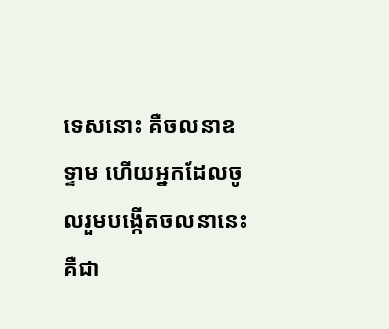ទេសនោះ គឺចលនាឧទ្ទាម ហើយអ្នកដែលចូលរួមបង្កើតចលនានេះ គឺជា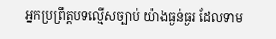អ្នកប្រព្រឹត្តបទល្មើសច្បាប់ យ៉ាងធ្ងន់ធ្ងរ ដែលទាម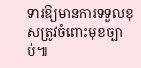ទារឱ្យមានការទទួលខុសត្រូវចំពោះមុខច្បាប់៕